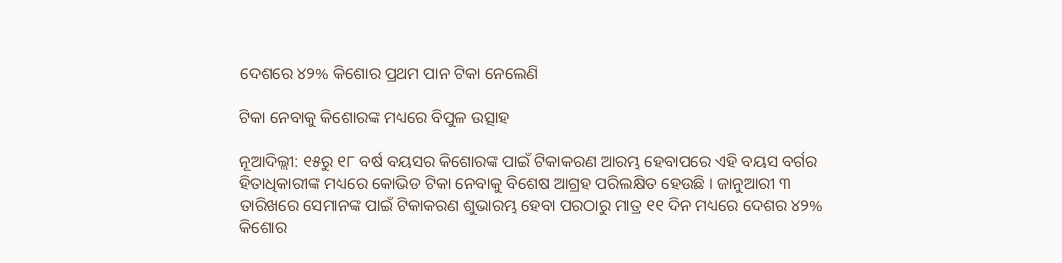ଦେଶରେ ୪୨% କିଶୋର ପ୍ରଥମ ପାନ ଟିକା ନେଲେଣି

ଟିକା ନେବାକୁ କିଶୋରଙ୍କ ମଧ୍ୟରେ ବିପୁଳ ଉତ୍ସାହ

ନୂଆଦିଲ୍ଲୀ: ୧୫ରୁ ୧୮ ବର୍ଷ ବୟସର କିଶୋରଙ୍କ ପାଇଁ ଟିକାକରଣ ଆରମ୍ଭ ହେବାପରେ ଏହି ବୟସ ବର୍ଗର ହିତାଧିକାରୀଙ୍କ ମଧ୍ୟରେ କୋଭିଡ ଟିକା ନେବାକୁ ବିଶେଷ ଆଗ୍ରହ ପରିଲକ୍ଷିତ ହେଉଛି । ଜାନୁଆରୀ ୩ ତାରିଖରେ ସେମାନଙ୍କ ପାଇଁ ଟିକାକରଣ ଶୁଭାରମ୍ଭ ହେବା ପରଠାରୁ ମାତ୍ର ୧୧ ଦିନ ମଧ୍ୟରେ ଦେଶର ୪୨% କିଶୋର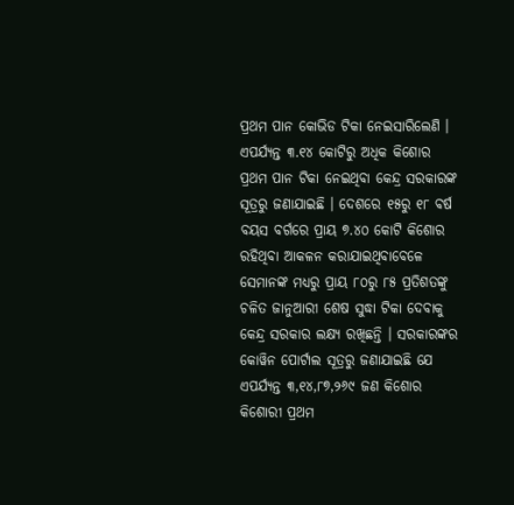ପ୍ରଥମ ପାନ କୋଭିଡ ଟିକା ନେଇସାରିଲେଣି । ଏପର୍ଯ୍ୟନ୍ତ ୩.୧୪ କୋଟିରୁ ଅଧିକ କିଶୋର ପ୍ରଥମ ପାନ ଟିକା ନେଇଥିବା କେନ୍ଦ୍ର ସରକାରଙ୍କ ସୂତ୍ରରୁ ଜଣାଯାଇଛି । ଦେଶରେ ୧୫ରୁ ୧୮ ବର୍ଷ ବୟସ ବର୍ଗରେ ପ୍ରାୟ ୭.୪୦ କୋଟି କିଶୋର ରହିଥିବା ଆକଳନ କରାଯାଇଥିବାବେଳେ ସେମାନଙ୍କ ମଧ୍ୟରୁ ପ୍ରାୟ ୮୦ରୁ ୮୫ ପ୍ରତିଶତଙ୍କୁ ଚଳିତ ଜାନୁଆରୀ ଶେଷ ସୁଦ୍ଧା ଟିକା ଦେବାକୁ କେନ୍ଦ୍ର ସରକାର ଲକ୍ଷ୍ୟ ରଖିଛନ୍ତି । ସରକାରଙ୍କର କୋୱିନ ପୋର୍ଟାଲ ସୂତ୍ରରୁ ଜଣାଯାଇଛି ଯେ ଏପର୍ଯ୍ୟନ୍ତ ୩,୧୪,୮୭,୨୬୯ ଜଣ କିଶୋର କିଶୋରୀ ପ୍ରଥମ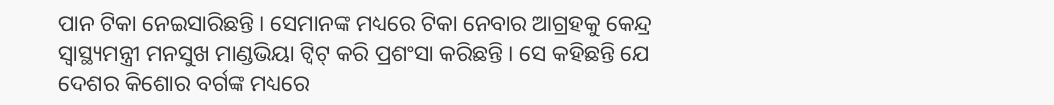ପାନ ଟିକା ନେଇସାରିଛନ୍ତି । ସେମାନଙ୍କ ମଧ୍ୟରେ ଟିକା ନେବାର ଆଗ୍ରହକୁ କେନ୍ଦ୍ର ସ୍ୱାସ୍ଥ୍ୟମନ୍ତ୍ରୀ ମନସୁଖ ମାଣ୍ଡଭିୟା ଟ୍ୱିଟ୍‍ କରି ପ୍ରଶଂସା କରିଛନ୍ତି । ସେ କହିଛନ୍ତି ଯେ ଦେଶର କିଶୋର ବର୍ଗଙ୍କ ମଧ୍ୟରେ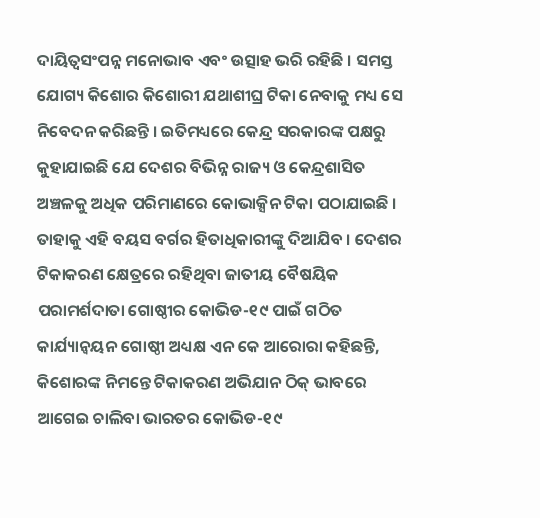ଦାୟିତ୍ୱସଂପନ୍ନ ମନୋଭାବ ଏବଂ ଉତ୍ସାହ ଭରି ରହିଛି । ସମସ୍ତ ଯୋଗ୍ୟ କିଶୋର କିଶୋରୀ ଯଥାଶୀଘ୍ର ଟିକା ନେବାକୁ ମଧ୍ୟ ସେ ନିବେଦନ କରିଛନ୍ତି । ଇତିମଧ୍ୟରେ କେନ୍ଦ୍ର ସରକାରଙ୍କ ପକ୍ଷରୁ କୁହାଯାଇଛି ଯେ ଦେଶର ବିଭିନ୍ନ ରାଜ୍ୟ ଓ କେନ୍ଦ୍ରଶାସିତ ଅଞ୍ଚଳକୁ ଅଧିକ ପରିମାଣରେ କୋଭାକ୍ସିନ ଟିକା ପଠାଯାଇଛି । ତାହାକୁ ଏହି ବୟସ ବର୍ଗର ହିତାଧିକାରୀଙ୍କୁ ଦିଆଯିବ । ଦେଶର ଟିକାକରଣ କ୍ଷେତ୍ରରେ ରହିଥିବା ଜାତୀୟ ବୈଷୟିକ ପରାମର୍ଶଦାତା ଗୋଷ୍ଠୀର କୋଭିଡ-୧୯ ପାଇଁ ଗଠିତ କାର୍ଯ୍ୟାନ୍ୱୟନ ଗୋଷ୍ଠୀ ଅଧ୍ୟକ୍ଷ ଏନ କେ ଆରୋରା କହିଛନ୍ତି, କିଶୋରଙ୍କ ନିମନ୍ତେ ଟିକାକରଣ ଅଭିଯାନ ଠିକ୍‍ ଭାବରେ ଆଗେଇ ଚାଲିବା ଭାରତର କୋଭିଡ-୧୯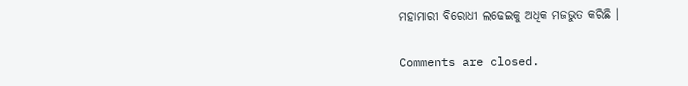ମହାମାରୀ ବିରୋଧୀ ଲଢେଇକୁ ଅଧିକ ମଜଭୁତ କରିଛି ।

Comments are closed.